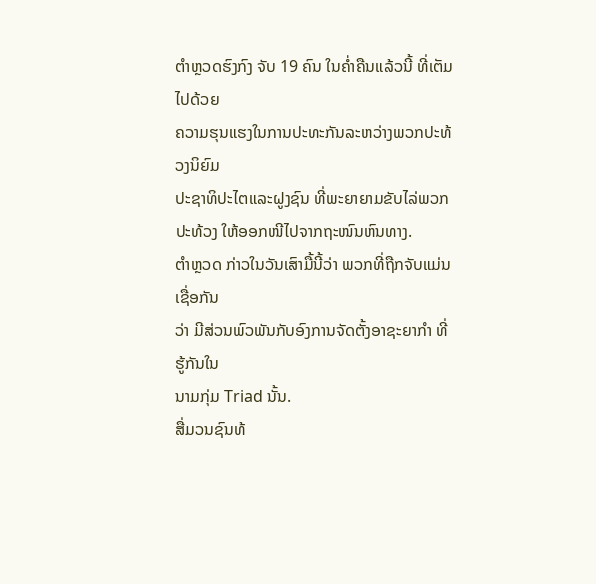ຕຳຫຼວດຮົງກົງ ຈັບ 19 ຄົນ ໃນຄ່ຳຄືນແລ້ວນີ້ ທີ່ເຕັມໄປດ້ວຍ
ຄວາມຮຸນແຮງໃນການປະທະກັນລະຫວ່າງພວກປະທ້ວງນິຍົມ
ປະຊາທິປະໄຕແລະຝູງຊົນ ທີ່ພະຍາຍາມຂັບໄລ່ພວກປະທ້ວງ ໃຫ້ອອກໜີໄປຈາກຖະໜົນຫົນທາງ.
ຕຳຫຼວດ ກ່າວໃນວັນເສົາມື້ນີ້ວ່າ ພວກທີ່ຖືກຈັບແມ່ນເຊື່ອກັນ
ວ່າ ມີສ່ວນພົວພັນກັບອົງການຈັດຕັ້ງອາຊະຍາກຳ ທີ່ຮູ້ກັນໃນ
ນາມກຸ່ມ Triad ນັ້ນ.
ສື່ມວນຊົນທ້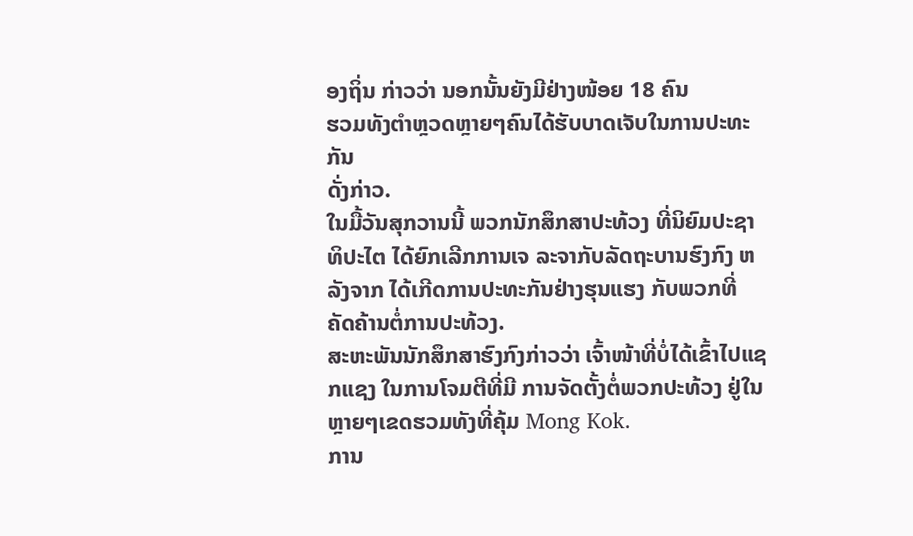ອງຖິ່ນ ກ່າວວ່າ ນອກນັ້ນຍັງມີຢ່າງໜ້ອຍ 18 ຄົນ
ຮວມທັງຕຳຫຼວດຫຼາຍໆຄົນໄດ້ຮັບບາດເຈັບໃນການປະທະກັນ
ດັ່ງກ່າວ.
ໃນມື້ວັນສຸກວານນີ້ ພວກນັກສຶກສາປະທ້ວງ ທີ່ນິຍົມປະຊາທິປະໄຕ ໄດ້ຍົກເລີກການເຈ ລະຈາກັບລັດຖະບານຮົງກົງ ຫລັງຈາກ ໄດ້ເກີດການປະທະກັນຢ່າງຮຸນແຮງ ກັບພວກທີ່ ຄັດຄ້ານຕໍ່ການປະທ້ວງ.
ສະຫະພັນນັກສຶກສາຮົງກົງກ່າວວ່າ ເຈົ້າໜ້າທີ່ບໍ່ໄດ້ເຂົ້າໄປແຊກແຊງ ໃນການໂຈມຕີທີ່ມີ ການຈັດຕັ້ງຕໍ່ພວກປະທ້ວງ ຢູ່ໃນຫຼາຍໆເຂດຮວມທັງທີ່ຄຸ້ມ Mong Kok.
ການ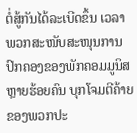ຕໍ່ສູ້ກັນໄດ້ລະເບີດຂຶ້ນ ເວລາພວກສະໜັບສະໜຸນການປົກຄອງຂອງພັກຄອມມູນິສ ຫຼາຍຮ້ອຍຄົນ ບຸກໂຈມຕີຄ້າຍຂອງພວກປະ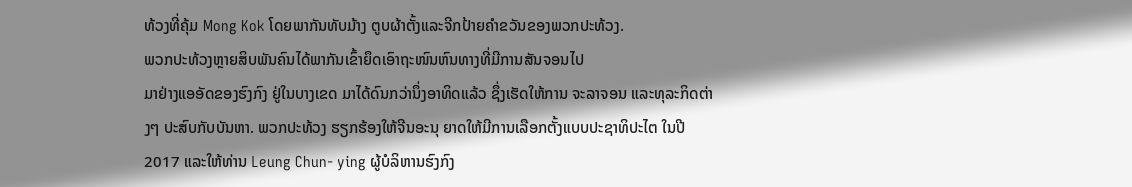ທ້ວງທີ່ຄຸ້ມ Mong Kok ໂດຍພາກັນທັບມ້າງ ຕູບຜ້າຕັ້ງແລະຈີກປ້າຍຄຳຂວັນຂອງພວກປະທ້ວງ.
ພວກປະທ້ວງຫຼາຍສິບພັນຄົນໄດ້ພາກັນເຂົ້າຍຶດເອົາຖະໜົນຫົນທາງທີ່ມີການສັນຈອນໄປ
ມາຢ່າງແອອັດຂອງຮົງກົງ ຢູ່ໃນບາງເຂດ ມາໄດ້ດົນກວ່ານຶ່ງອາທິດແລ້ວ ຊຶ່ງເຮັດໃຫ້ການ ຈະລາຈອນ ແລະທຸລະກິດຕ່າງໆ ປະສົບກັບບັນຫາ. ພວກປະທ້ວງ ຮຽກຮ້ອງໃຫ້ຈີນອະນຸ ຍາດໃຫ້ມີການເລືອກຕັ້ງແບບປະຊາທິປະໄຕ ໃນປີ 2017 ແລະໃຫ້ທ່ານ Leung Chun- ying ຜູ້ບໍລິຫານຮົງກົງ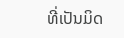ທີ່ເປັນມິດ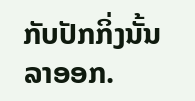ກັບປັກກິ່ງນັ້ນ ລາອອກ.